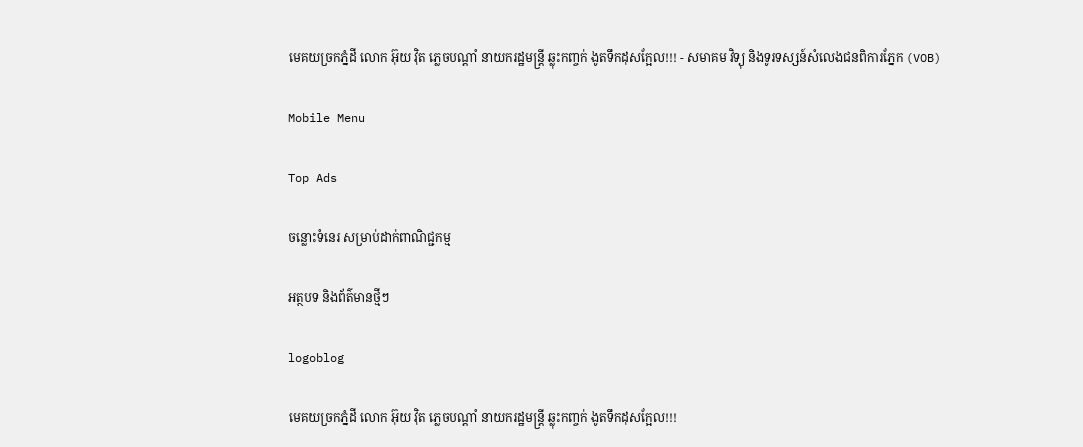មេគយច្រកភ្នំដី លោក អ៊ុយ វ៉ិត ភ្លេចបណ្តាំ នាយករដ្ឋមន្រ្តី ឆ្លុះកញ្ចក់ ងូតទឹកដុសក្អែល!!! - សមាគម វិទ្យុ និងទូរទស្សន៍សំលេងជនពិការភ្នែក (VOB)

Mobile Menu

Top Ads

ចន្លោះទំនេរ សម្រាប់ដាក់ពាណិជ្ជកម្ម

អត្ថបទ និងព័ត៌មានថ្មីៗ

logoblog

មេគយច្រកភ្នំដី លោក អ៊ុយ វ៉ិត ភ្លេចបណ្តាំ នាយករដ្ឋមន្រ្តី ឆ្លុះកញ្ចក់ ងូតទឹកដុសក្អែល!!!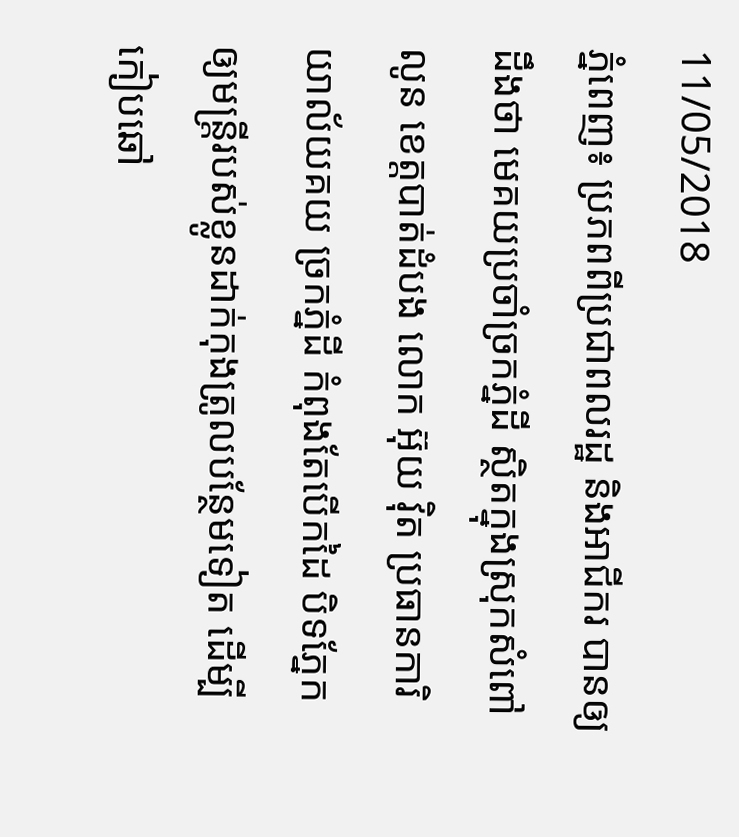11/05/2018
ភ្នំពេញ៖ ប្រភពពីប្រជាពលរដ្ឋ និងអាជីករ បានឲ្យដឹងថា មេគយប្រចាំច្រកភ្នំដី ស្ថិតក្នុងស្រុកសំពៅលូន ខេត្តបាត់ដំបង លោក អ៊ុយ វ៉ិត ប្រធានការិយាល័យគយ ច្រកភ្នំដី កំពុងតែបើកដៃ បិទភ្នែក ឲ្យមន្រ្តីរបស់ខ្លូនដាក់កុងត្រូលបន្ថែមទៀត ដើម្បីកៀបឆៅ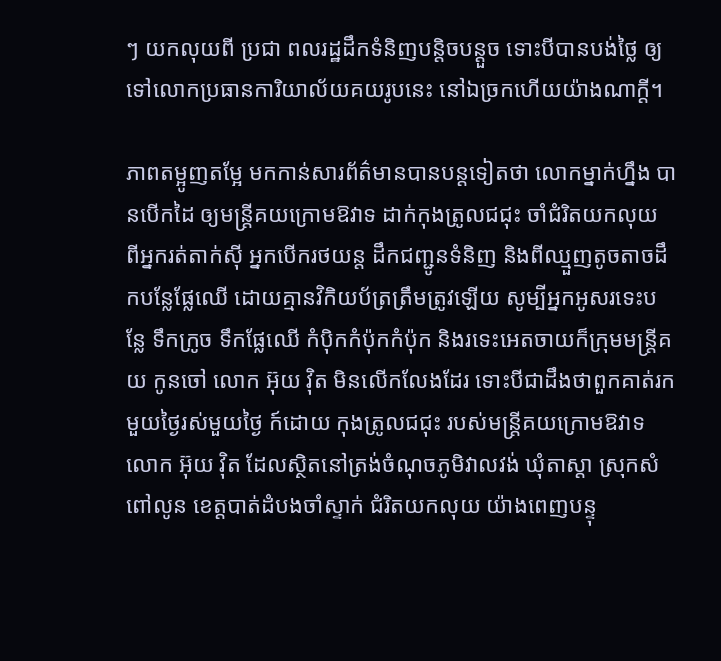ៗ យកលុយពី ប្រជា ពលរដ្ឋដឹកទំនិញបន្តិចបន្តួច ទោះបីបានបង់ថ្លៃ ឲ្យទៅលោកប្រធានការិយាល័យគយរូបនេះ នៅឯច្រកហើយយ៉ាងណាក្តី។

ភាពតម្អូញតម្អែ មកកាន់សារព័ត៌មានបានបន្តទៀតថា លោកម្នាក់ហ្នឹង បានបើកដៃ ឲ្យមន្ត្រីគយក្រោមឱវាទ ដាក់កុងត្រូលជជុះ ចាំជំរិតយកលុយ ពីអ្នករត់តាក់ស៊ី អ្នកបើករថយន្ត ដឹកជញ្ជូនទំនិញ និងពីឈ្មួញតូចតាចដឹកបន្លែផ្លែឈើ ដោយគ្មានវិកិយប័ត្រត្រឹមត្រូវឡើយ សូម្បីអ្នកអូសរទេះបន្លែ ទឹកក្រូច ទឹកផ្លែឈើ កំប៉ិកកំប៉ុកកំប៉ុក និងរទេះអេតចាយក៏ក្រុមមន្ត្រីគយ កូនចៅ លោក អ៊ុយ វ៉ិត មិនលើកលែងដែរ ទោះបីជាដឹងថាពួកគាត់រកមួយថ្ងៃរស់មួយថ្ងៃ ក៍ដោយ កុងត្រូលជជុះ របស់មន្ត្រីគយក្រោមឱវាទ លោក អ៊ុយ វ៉ិត ដែលស្ថិតនៅត្រង់ចំណុចភូមិវាលវង់ ឃុំតាស្តា ស្រុកសំពៅលូន ខេត្តបាត់ដំបងចាំស្ទាក់ ជំរិតយកលុយ យ៉ាងពេញបន្ទុ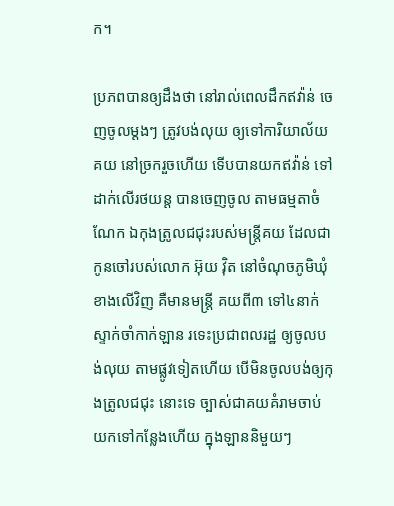ក។

ប្រភពបានឲ្យដឹងថា នៅរាល់ពេលដឹកឥវ៉ាន់ ចេញចូលម្តងៗ ត្រូវបង់លុយ ឲ្យទៅការិយាល័យគយ នៅច្រករួចហើយ ទើបបានយកឥវ៉ាន់ ទៅដាក់លើរថយន្ត បានចេញចូល តាមធម្មតាចំណែក ឯកុងត្រូលជជុះរបស់មន្ត្រីគយ ដែលជាកូនចៅរបស់លោក អ៊ុយ វ៉ិត នៅចំណុចភូមិឃុំខាងលើវិញ គឺមានមន្ត្រី គយពី៣ ទៅ៤នាក់ ស្ទាក់ចាំកាក់ឡាន រទេះប្រជាពលរដ្ឋ ឲ្យចូលបង់លុយ តាមផ្លូវទៀតហើយ បើមិនចូលបង់ឲ្យកុងត្រូលជជុះ នោះទេ ច្បាស់ជាគយគំរាមចាប់យកទៅកន្លែងហើយ ក្នុងឡាននិមួយៗ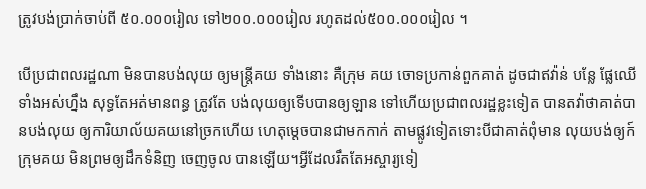ត្រូវបង់ប្រាក់ចាប់ពី ៥០.០០០រៀល ទៅ២០០.០០០រៀល រហូតដល់៥០០.០០០រៀល ។

បើប្រជាពលរដ្ឋណា មិនបានបង់លុយ ឲ្យមន្ត្រីគយ ទាំងនោះ គឺក្រុម គយ ចោទប្រកាន់ពួកគាត់ ដូចជាឥវ៉ាន់ បន្លែ ផ្លែឈើទាំងអស់ហ្នឹង សុទ្ធតែអត់មានពន្ធ ត្រូវតែ បង់លុយឲ្យទើបបានឲ្យឡាន ទៅហើយប្រជាពលរដ្ឋខ្លះទៀត បានតវ៉ាថាគាត់បានបង់លុយ ឲ្យការិយាល័យគយនៅច្រកហើយ ហេតុម្តេចបានជាមកកាក់ តាមផ្លូវទៀតទោះបីជាគាត់ពុំមាន លុយបង់ឲ្យក៍ក្រុមគយ មិនព្រមឲ្យដឹកទំនិញ ចេញចូល បានឡើយ។អ្វីដែលរឹតតែអស្ចារ្យទៀ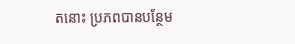តនោះ ប្រភពបានបន្ថែម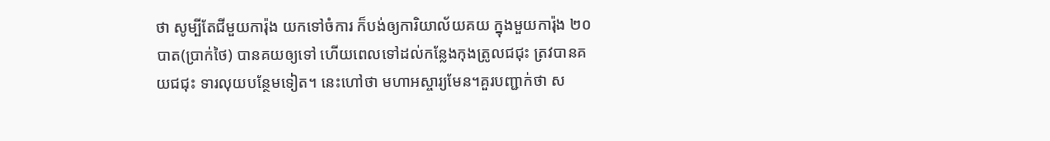ថា សូម្បីតែជីមួយការ៉ុង យកទៅចំការ ក៏បង់ឲ្យការិយាល័យគយ ក្នុងមួយការ៉ុង ២០បាត(ប្រាក់ថៃ) បានគយឲ្យទៅ ហើយពេលទៅដល់កន្លែងកុងត្រូលជជុះ ត្រវបានគយជជុះ ទារលុយបន្ថែមទៀត។ នេះហៅថា មហាអស្ចារ្យមែន។គួរបញ្ជាក់ថា ស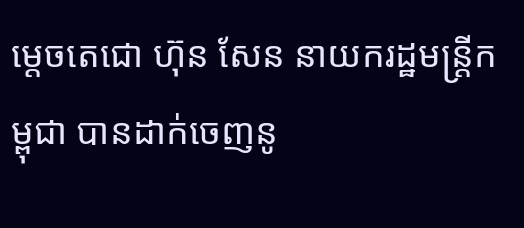ម្តេចតេជោ ហ៊ុន សែន នាយករដ្ឋមន្រ្តីកម្ពុជា បានដាក់ចេញនូ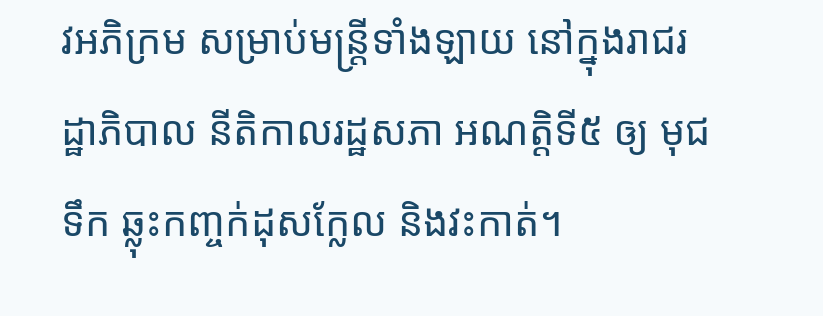វអភិក្រម សម្រាប់មន្រ្តីទាំងឡាយ នៅក្នុងរាជរដ្ឋាភិបាល នីតិកាលរដ្ឋសភា អណតិ្តទី៥ ឲ្យ មុជទឹក ឆ្លុះកញ្ចក់ដុសក្លែល និងវះកាត់។